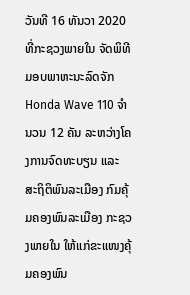ວັນທີ 16 ທັນວາ 2020 ທີ່ກະຊວງພາຍໃນ ຈັດພິທີມອບພາຫະນະລົດຈັກ Honda Wave 110 ຈຳນວນ 12 ຄັນ ລະຫວ່າງໂຄງການຈົດທະບຽນ ແລະ ສະຖິຕິພົນລະເມືອງ ກົມຄຸ້ມຄອງພົນລະເມືອງ ກະຊວງພາຍໃນ ໃຫ້ແກ່ຂະແໜງຄຸ້ມຄອງພົນ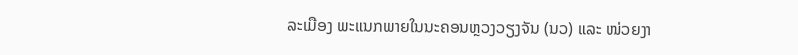ລະເມືອງ ພະແນກພາຍໃນນະຄອນຫຼວງວຽງຈັນ (ນວ) ແລະ ໜ່ວຍງາ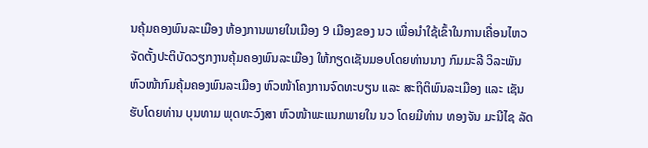ນຄຸ້ມຄອງພົນລະເມືອງ ຫ້ອງການພາຍໃນເມືອງ 9 ເມືອງຂອງ ນວ ເພື່ອນຳໃຊ້ເຂົ້າໃນການເຄື່ອນໄຫວຈັດຕັ້ງປະຕິບັດວຽກງານຄຸ້ມຄອງພົນລະເມືອງ ໃຫ້ກຽດເຊັນມອບໂດຍທ່ານນາງ ກົມມະລີ ວິລະພັນ ຫົວໜ້າກົມຄຸ້ມຄອງພົນລະເມືອງ ຫົວໜ້າໂຄງການຈົດທະບຽນ ແລະ ສະຖິຕິພົນລະເມືອງ ແລະ ເຊັນຮັບໂດຍທ່ານ ບຸນທາມ ພຸດທະວົງສາ ຫົວໜ້າພະແນກພາຍໃນ ນວ ໂດຍມີທ່ານ ທອງຈັນ ມະນີໄຊ ລັດ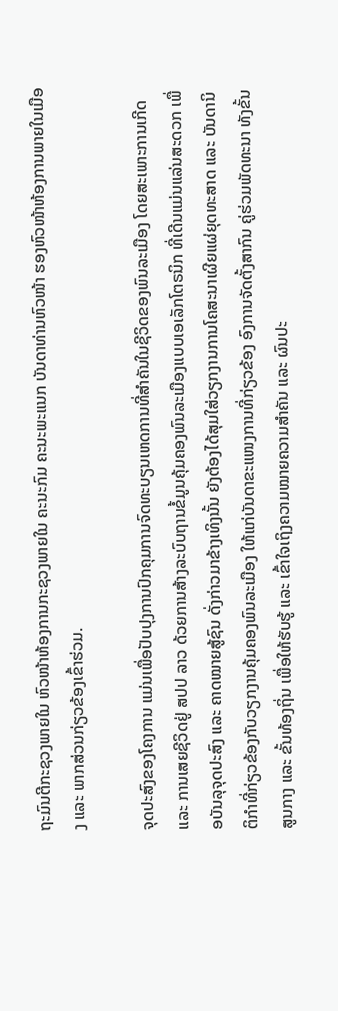ຖະມົນຕີກະຊວງພາຍໃນ ຫົວໜ້າຫ້ອງການກະຊວງພາຍໃນ ຄະນະກົມ ຄະນະພະແນກ ບັນດາທ່ານຫົວໜ້າ ຮອງຫົວໜ້າຫ້ອງການພາຍໃນເມືອງ ແລະ ພາກສ່ວນກ່ຽວຂ້ອງເຂົ້າຮ່ວມ.

ຈຸດປະສົງຂອງໂຄງການ ແມ່ນເພື່ອປັບປຸງການປົກຄຸມການຈົດທະບຽນເຫດການທີ່ສຳຄັນໃນຊີວິດຂອງພົນລະເມືອງ ໂດຍສະເພາະການເກີດ ແລະ ການເສຍຊີວິດຢູ່ ສປປ ລາວ ດ້ວຍການສ້າງລະບົບຖານຂໍ້ມູນຄຸ້ມຄອງພົນລະເມືອງແບບເອເລັກໂຕຣນິກ ທີ່ເດີນແມ່ນແລ່ນສະດວກ ເພື່ອບັນລຸຈຸດປະສົງ ແລະ ຄາດໝາຍສູ້ຊົນ ດັ່ງກ່າວມາຂ້າງເທິງນັ້ນ ຍັງຕ້ອງໄດ້ສຸມໃສ່ວຽກງານການໂຄສະນາເຜີຍແຜ່ຍຸດທະສາດ ແລະ ບັນດານິຕິກຳທີ່ກ່ຽວຂ້ອງກັບວຽກງານຄຸ້ມຄອງພົນລະເມືອງ ໃຫ້ແກ່ບັນດາຂະແໜງການທີ່ກ່ຽວຂ້ອງ ອົງການຈັດຕັ້ງສາກົນ ຄູ່ຮ່ວມພັດທະນາ ທັງຂັ້ນສູນກາງ ແລະ ຂັ້ນທ້ອງຖິ່ນ ເພື່ອໃຫ້ຮັບຮູ້ ແລະ ເຂົ້າໃຈເຖິງຄວາມໝາຍຄວາມສຳຄັນ ແລະ ຜົນປະ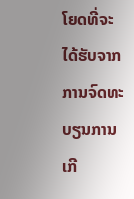ໂຍດທີ່ຈະໄດ້ຮັບຈາກການຈົດທະບຽນການເກີ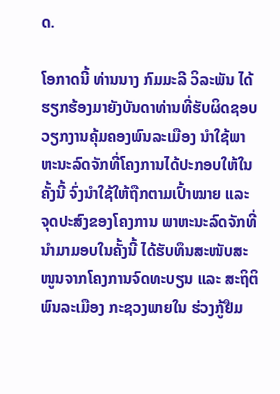ດ.

ໂອກາດນີ້ ທ່ານນາງ ກົມມະລີ ວິລະພັນ ໄດ້ຮຽກຮ້ອງມາຍັງບັນດາທ່ານທີ່ຮັບຜິດຊອບວຽກງານຄຸ້ມຄອງພົນລະເມືອງ ນຳໃຊ້ພາຫະນະລົດຈັກທີ່ໂຄງການໄດ້ປະກອບໃຫ້ໃນຄັ້ງນີ້ ຈົ່ງນຳໃຊ້ໃຫ້ຖືກຕາມເປົ້າໝາຍ ແລະ ຈຸດປະສົງຂອງໂຄງການ ພາຫະນະລົດຈັກທີ່ນຳມາມອບໃນຄັ້ງນີ້ ໄດ້ຮັບທຶນສະໜັບສະໜູນຈາກໂຄງການຈົດທະບຽນ ແລະ ສະຖິຕິພົນລະເມືອງ ກະຊວງພາຍໃນ ຮ່ວງກູ້ຢືມ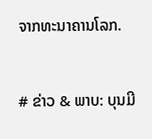ຈາກທະນາຄານໂລກ.


# ຂ່າວ & ພາບ: ບຸນມີ